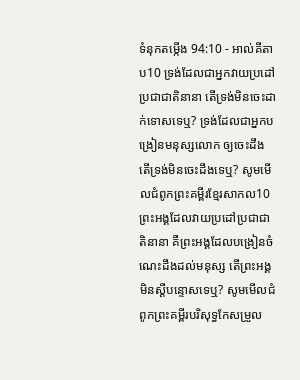ទំនុកតម្កើង 94:10 - អាល់គីតាប10 ទ្រង់ដែលជាអ្នកវាយប្រដៅប្រជាជាតិនានា តើទ្រង់មិនចេះដាក់ទោសទេឬ? ទ្រង់ដែលជាអ្នកបង្រៀនមនុស្សលោក ឲ្យចេះដឹង តើទ្រង់មិនចេះដឹងទេឬ? សូមមើលជំពូកព្រះគម្ពីរខ្មែរសាកល10 ព្រះអង្គដែលវាយប្រដៅប្រជាជាតិនានា គឺព្រះអង្គដែលបង្រៀនចំណេះដឹងដល់មនុស្ស តើព្រះអង្គមិនស្ដីបន្ទោសទេឬ? សូមមើលជំពូកព្រះគម្ពីរបរិសុទ្ធកែសម្រួល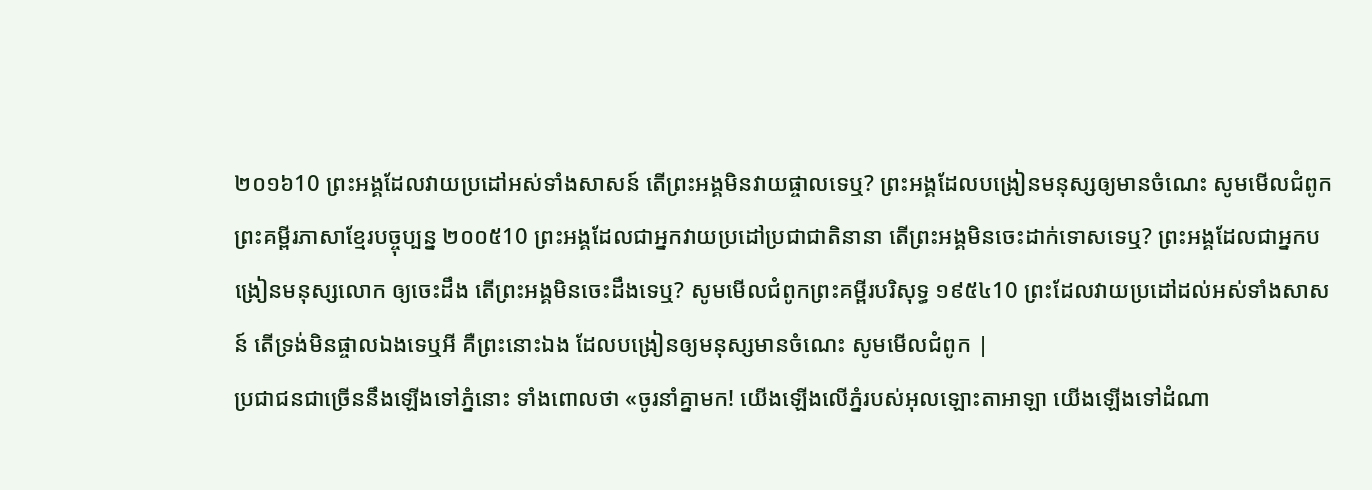២០១៦10 ព្រះអង្គដែលវាយប្រដៅអស់ទាំងសាសន៍ តើព្រះអង្គមិនវាយផ្ចាលទេឬ? ព្រះអង្គដែលបង្រៀនមនុស្សឲ្យមានចំណេះ សូមមើលជំពូកព្រះគម្ពីរភាសាខ្មែរបច្ចុប្បន្ន ២០០៥10 ព្រះអង្គដែលជាអ្នកវាយប្រដៅប្រជាជាតិនានា តើព្រះអង្គមិនចេះដាក់ទោសទេឬ? ព្រះអង្គដែលជាអ្នកបង្រៀនមនុស្សលោក ឲ្យចេះដឹង តើព្រះអង្គមិនចេះដឹងទេឬ? សូមមើលជំពូកព្រះគម្ពីរបរិសុទ្ធ ១៩៥៤10 ព្រះដែលវាយប្រដៅដល់អស់ទាំងសាសន៍ តើទ្រង់មិនផ្ចាលឯងទេឬអី គឺព្រះនោះឯង ដែលបង្រៀនឲ្យមនុស្សមានចំណេះ សូមមើលជំពូក |
ប្រជាជនជាច្រើននឹងឡើងទៅភ្នំនោះ ទាំងពោលថា «ចូរនាំគ្នាមក! យើងឡើងលើភ្នំរបស់អុលឡោះតាអាឡា យើងឡើងទៅដំណា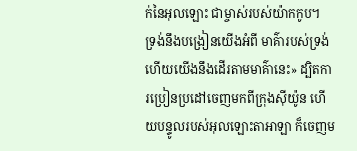ក់នៃអុលឡោះ ជាម្ចាស់របស់យ៉ាកកូប។ ទ្រង់នឹងបង្រៀនយើងអំពី មាគ៌ារបស់ទ្រង់ ហើយយើងនឹងដើរតាមមាគ៌ានេះ» ដ្បិតការប្រៀនប្រដៅចេញមកពីក្រុងស៊ីយ៉ូន ហើយបន្ទូលរបស់អុលឡោះតាអាឡា ក៏ចេញម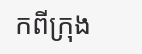កពីក្រុង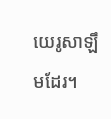យេរូសាឡឹមដែរ។